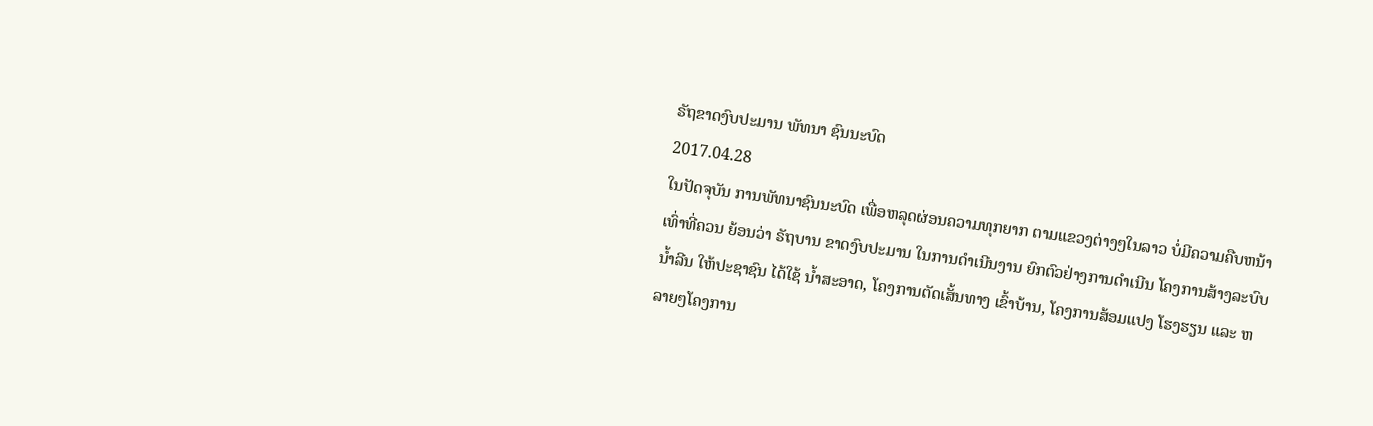ຣັຖຂາດງົບປະມານ ພັທນາ ຊົນນະບົດ
2017.04.28
ໃນປັດຈຸບັນ ການພັທນາຊົນນະບົດ ເພື່ອຫລຸດຜ່ອນຄວາມທຸກຍາກ ຕາມແຂວງຕ່າງໆໃນລາວ ບໍ່ມີຄວາມຄືບຫນ້າ ເທົ່າທີ່ຄວນ ຍ້ອນວ່າ ຣັຖບານ ຂາດງົບປະມານ ໃນການດຳເນີນງານ ຍົກຕົວຢ່າງການດຳເນີນ ໂຄງການສ້າງລະບົບນ້ຳລີນ ໃຫ້ປະຊາຊົນ ໄດ້ໃຊ້ ນ້ຳສະອາດ, ໂຄງການຕັດເສັ້ນທາງ ເຂົ້າບ້ານ, ໂຄງການສ້ອມແປງ ໂຮງຮຽນ ແລະ ຫລາຍໆໂຄງການ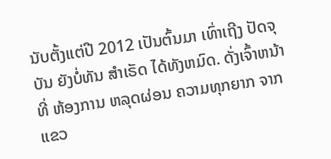ນັບຕັ້ງແຕ່ປີ 2012 ເປັນຕົ້ນມາ ເທົ່າເຖີງ ປັດຈຸບັນ ຍັງບໍ່ທັນ ສຳເຣັດ ໄດ້ທັງຫມົດ. ດັ່ງເຈົ້າຫນ້າທີ່ ຫ້ອງການ ຫລຸດຜ່ອນ ຄວາມທຸກຍາກ ຈາກແຂວ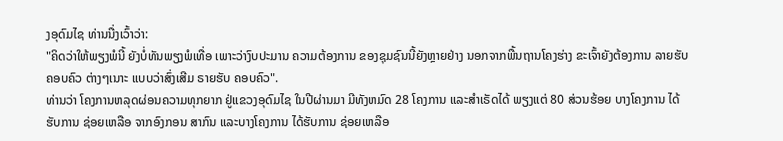ງອຸດົມໄຊ ທ່ານນື່ງເວົ້າວ່າ:
"ຄິດວ່າໃຫ້ພຽງພໍນີ້ ຍັງບໍ່ທັນພຽງພໍເທື່ອ ເພາະວ່າງົບປະມານ ຄວາມຕ້ອງການ ຂອງຊຸມຊົນນີ້ຍັງຫຼາຍຢ່າງ ນອກຈາກພື້ນຖານໂຄງຮ່າງ ຂະເຈົ້າຍັງຕ້ອງການ ລາຍຮັບ ຄອບຄົວ ຕ່າງໆເນາະ ແບບວ່າສົ່ງເສີມ ຣາຍຮັບ ຄອບຄົວ".
ທ່ານວ່າ ໂຄງການຫລຸດຜ່ອນຄວາມທຸກຍາກ ຢູ່ແຂວງອຸດົມໄຊ ໃນປີຜ່ານມາ ມີທັງຫມົດ 28 ໂຄງການ ແລະສຳເຣັດໄດ້ ພຽງແຕ່ 80 ສ່ວນຮ້ອຍ ບາງໂຄງການ ໄດ້ຮັບການ ຊ່ອຍເຫລືອ ຈາກອົງກອນ ສາກົນ ແລະບາງໂຄງການ ໄດ້ຮັບການ ຊ່ອຍເຫລືອ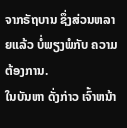ຈາກຣັຖບານ ຊຶ່ງສ່ວນຫລາຍແລ້ວ ບໍ່ພຽງພໍກັບ ຄວາມຕ້ອງການ.
ໃນບັນຫາ ດັ່ງກ່າວ ເຈົ້າຫນ້າ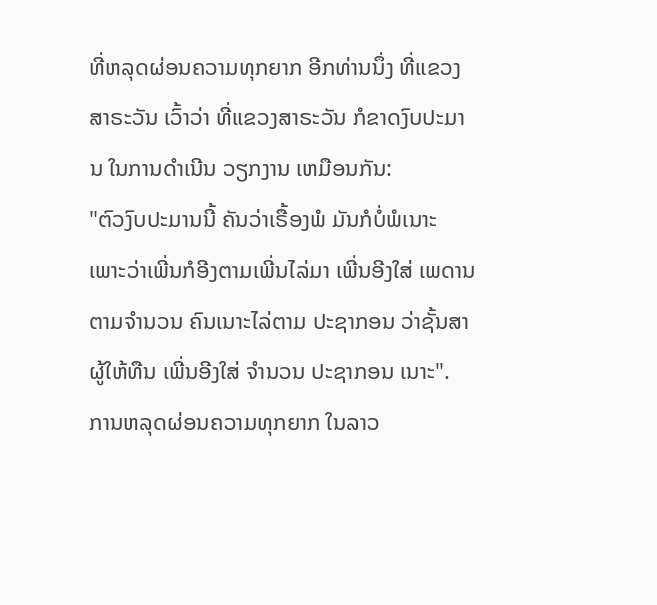ທີ່ຫລຸດຜ່ອນຄວາມທຸກຍາກ ອີກທ່ານນຶ່ງ ທີ່ແຂວງສາຣະວັນ ເວົ້າວ່າ ທີ່ແຂວງສາຣະວັນ ກໍຂາດງົບປະມານ ໃນການດຳເນີນ ວຽກງານ ເຫມືອນກັນ:
"ຕົວງົບປະມານນີ້ ຄັນວ່າເຣື້ອງພໍ ມັນກໍບໍ່ພໍເນາະ ເພາະວ່າເພີ່ນກໍອີງຕາມເພີ່ນໄລ່ມາ ເພີ່ນອີງໃສ່ ເພດານຕາມຈຳນວນ ຄົນເນາະໄລ່ຕາມ ປະຊາກອນ ວ່າຊັ້ນສາ ຜູ້ໃຫ້ທືນ ເພີ່ນອີງໃສ່ ຈຳນວນ ປະຊາກອນ ເນາະ".
ການຫລຸດຜ່ອນຄວາມທຸກຍາກ ໃນລາວ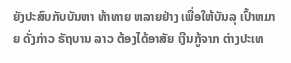ຍັງປະສົບກັບບັນຫາ ທ້າທາຍ ຫລາຍຢ່າງ ເພື່ອໃຫ້ບັນລຸ ເປົ້າຫມາຍ ດັ່ງກ່າວ ຣັຖບານ ລາວ ຕ້ອງໄດ້ອາສັຍ ເງີນກູ້ຈາກ ຕ່າງປະເທ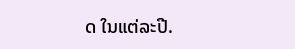ດ ໃນແຕ່ລະປີ.